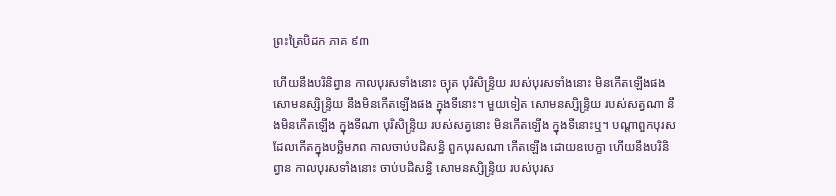ព្រះត្រៃបិដក ភាគ ៩៣

ហើយនឹងបរិនិព្វាន កាលបុរសទាំងនោះ ច្យុត បុរិសិន្ទ្រិយ របស់បុរសទាំងនោះ មិនកើតឡើងផង សោមនស្សិន្ទ្រិយ នឹងមិនកើតឡើងផង ក្នុងទីនោះ។ មួយទៀត សោមនស្សិន្ទ្រិយ របស់សត្វណា នឹងមិនកើតឡើង ក្នុងទីណា បុរិសិន្ទ្រិយ របស់សត្វនោះ មិនកើតឡើង ក្នុងទីនោះឬ។ បណ្តាពួកបុរស ដែលកើតក្នុងបច្ឆិមភព កាលចាប់បដិសន្ធិ ពួកបុរសណា កើតឡើង ដោយឧបេក្ខា ហើយនឹងបរិនិព្វាន កាលបុរសទាំងនោះ ចាប់បដិសន្ធិ សោមនស្សិន្ទ្រិយ របស់បុរស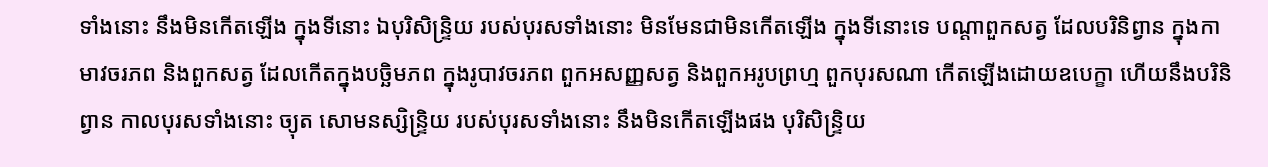ទាំងនោះ នឹងមិនកើតឡើង ក្នុងទីនោះ ឯបុរិសិន្ទ្រិយ របស់បុរសទាំងនោះ មិនមែនជាមិនកើតឡើង ក្នុងទីនោះទេ បណ្តាពួកសត្វ ដែលបរិនិព្វាន ក្នុងកាមាវចរភព និងពួកសត្វ ដែលកើតក្នុងបច្ឆិមភព ក្នុងរូបាវចរភព ពួកអសញ្ញសត្វ និងពួកអរូបព្រហ្ម ពួកបុរសណា កើតឡើងដោយឧបេក្ខា ហើយនឹងបរិនិព្វាន កាលបុរសទាំងនោះ ច្យុត សោមនស្សិន្ទ្រិយ របស់បុរសទាំងនោះ នឹងមិនកើតឡើងផង បុរិសិន្ទ្រិយ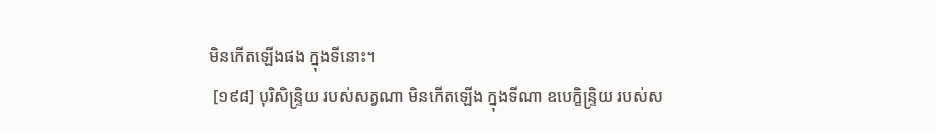មិនកើតឡើងផង ក្នុងទីនោះ។
 [១៩៨] បុរិសិន្ទ្រិយ របស់សត្វណា មិនកើតឡើង ក្នុងទីណា ឧបេក្ខិន្ទ្រិយ របស់ស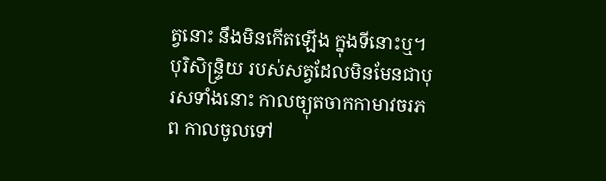ត្វនោះ នឹងមិនកើតឡើង ក្នុងទីនោះឬ។ បុរិសិន្ទ្រិយ របស់សត្វដែលមិនមែនជាបុរសទាំងនោះ កាលច្យុតចាកកាមាវចរភព កាលចូលទៅ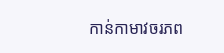កាន់កាមាវចរភព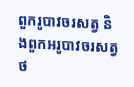ពួករូបាវចរសត្វ និងពួកអរូបាវចរសត្វ
ថ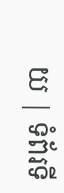យ | ទំព័រទី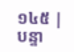១៤៥ | បន្ទា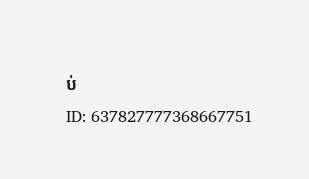ប់
ID: 637827777368667751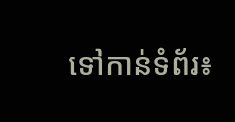ទៅកាន់ទំព័រ៖